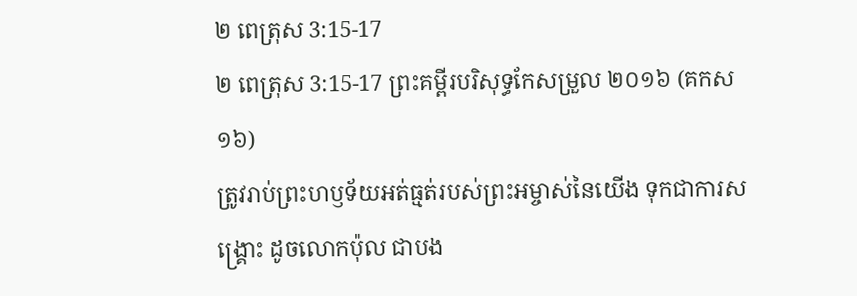២ ពេត្រុស 3:15-17
២ ពេត្រុស 3:15-17 ព្រះគម្ពីរបរិសុទ្ធកែសម្រួល ២០១៦ (គកស១៦)
ត្រូវរាប់ព្រះហឫទ័យអត់ធ្មត់របស់ព្រះអម្ចាស់នៃយើង ទុកជាការសង្គ្រោះ ដូចលោកប៉ុល ជាបង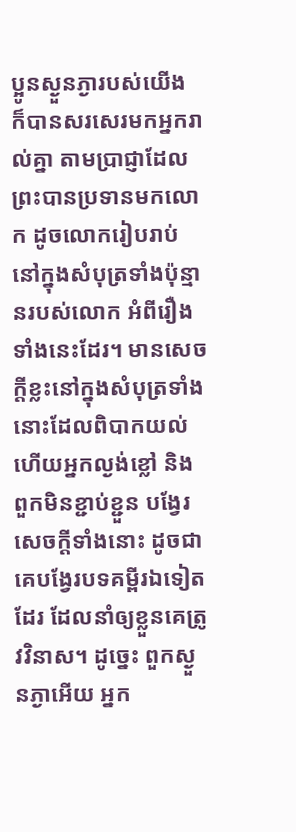ប្អូនស្ងួនភ្ងារបស់យើង ក៏បានសរសេរមកអ្នករាល់គ្នា តាមប្រាជ្ញាដែលព្រះបានប្រទានមកលោក ដូចលោករៀបរាប់នៅក្នុងសំបុត្រទាំងប៉ុន្មានរបស់លោក អំពីរឿងទាំងនេះដែរ។ មានសេចក្ដីខ្លះនៅក្នុងសំបុត្រទាំងនោះដែលពិបាកយល់ ហើយអ្នកល្ងង់ខ្លៅ និងពួកមិនខ្ជាប់ខ្ជួន បង្វែរសេចក្ដីទាំងនោះ ដូចជាគេបង្វែរបទគម្ពីរឯទៀតដែរ ដែលនាំឲ្យខ្លួនគេត្រូវវិនាស។ ដូច្នេះ ពួកស្ងួនភ្ងាអើយ អ្នក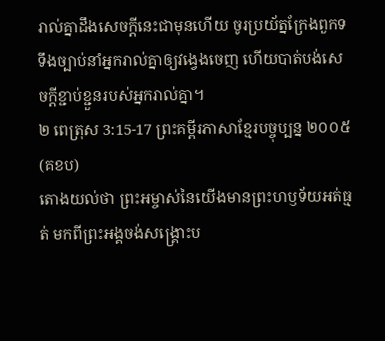រាល់គ្នាដឹងសេចក្ដីនេះជាមុនហើយ ចូរប្រយ័ត្នក្រែងពួកទទឹងច្បាប់នាំអ្នករាល់គ្នាឲ្យវង្វេងចេញ ហើយបាត់បង់សេចក្ដីខ្ជាប់ខ្ជួនរបស់អ្នករាល់គ្នា។
២ ពេត្រុស 3:15-17 ព្រះគម្ពីរភាសាខ្មែរបច្ចុប្បន្ន ២០០៥ (គខប)
តោងយល់ថា ព្រះអម្ចាស់នៃយើងមានព្រះហឫទ័យអត់ធ្មត់ មកពីព្រះអង្គចង់សង្គ្រោះប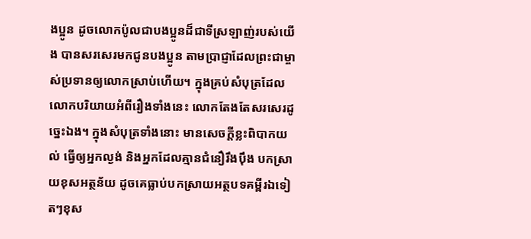ងប្អូន ដូចលោកប៉ូលជាបងប្អូនដ៏ជាទីស្រឡាញ់របស់យើង បានសរសេរមកជូនបងប្អូន តាមប្រាជ្ញាដែលព្រះជាម្ចាស់ប្រទានឲ្យលោកស្រាប់ហើយ។ ក្នុងគ្រប់សំបុត្រដែលលោកបរិយាយអំពីរឿងទាំងនេះ លោកតែងតែសរសេរដូច្នេះឯង។ ក្នុងសំបុត្រទាំងនោះ មានសេចក្ដីខ្លះពិបាកយល់ ធ្វើឲ្យអ្នកល្ងង់ និងអ្នកដែលគ្មានជំនឿរឹងប៉ឹង បកស្រាយខុសអត្ថន័យ ដូចគេធ្លាប់បកស្រាយអត្ថបទគម្ពីរឯទៀតៗខុស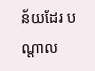ន័យដែរ បណ្ដាល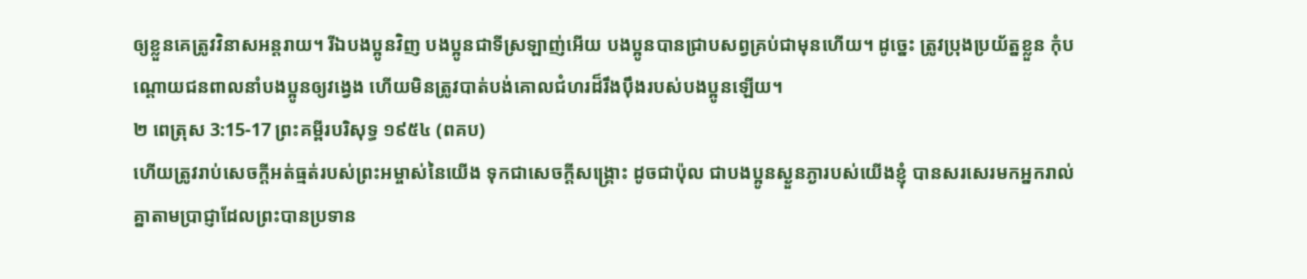ឲ្យខ្លួនគេត្រូវវិនាសអន្តរាយ។ រីឯបងប្អូនវិញ បងប្អូនជាទីស្រឡាញ់អើយ បងប្អូនបានជ្រាបសព្វគ្រប់ជាមុនហើយ។ ដូច្នេះ ត្រូវប្រុងប្រយ័ត្នខ្លួន កុំបណ្ដោយជនពាលនាំបងប្អូនឲ្យវង្វេង ហើយមិនត្រូវបាត់បង់គោលជំហរដ៏រឹងប៉ឹងរបស់បងប្អូនឡើយ។
២ ពេត្រុស 3:15-17 ព្រះគម្ពីរបរិសុទ្ធ ១៩៥៤ (ពគប)
ហើយត្រូវរាប់សេចក្ដីអត់ធ្មត់របស់ព្រះអម្ចាស់នៃយើង ទុកជាសេចក្ដីសង្គ្រោះ ដូចជាប៉ុល ជាបងប្អូនស្ងួនភ្ងារបស់យើងខ្ញុំ បានសរសេរមកអ្នករាល់គ្នាតាមប្រាជ្ញាដែលព្រះបានប្រទាន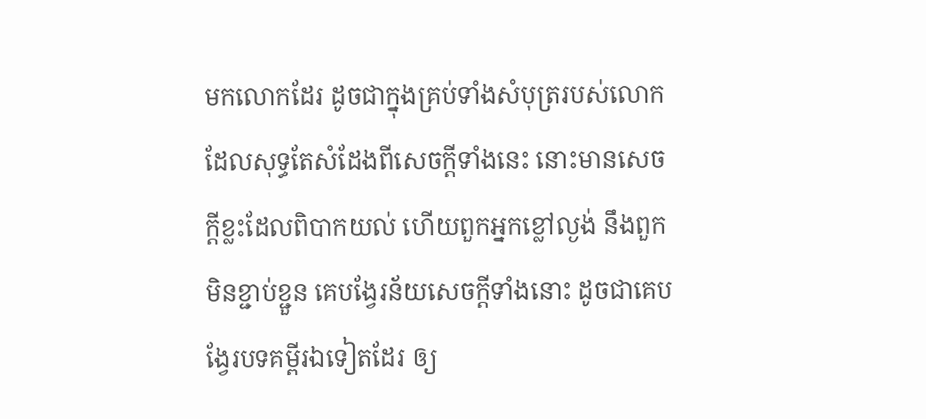មកលោកដែរ ដូចជាក្នុងគ្រប់ទាំងសំបុត្ររបស់លោក ដែលសុទ្ធតែសំដែងពីសេចក្ដីទាំងនេះ នោះមានសេចក្ដីខ្លះដែលពិបាកយល់ ហើយពួកអ្នកខ្លៅល្ងង់ នឹងពួកមិនខ្ជាប់ខ្ជួន គេបង្វែរន័យសេចក្ដីទាំងនោះ ដូចជាគេបង្វែរបទគម្ពីរឯទៀតដែរ ឲ្យ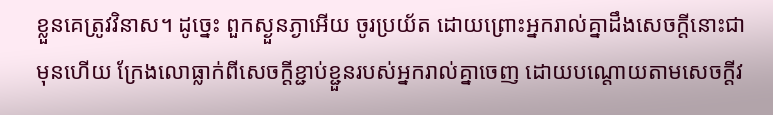ខ្លួនគេត្រូវវិនាស។ ដូច្នេះ ពួកស្ងួនភ្ងាអើយ ចូរប្រយ័ត ដោយព្រោះអ្នករាល់គ្នាដឹងសេចក្ដីនោះជាមុនហើយ ក្រែងលោធ្លាក់ពីសេចក្ដីខ្ជាប់ខ្ជួនរបស់អ្នករាល់គ្នាចេញ ដោយបណ្តោយតាមសេចក្ដីវ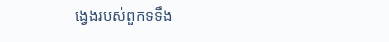ង្វេងរបស់ពួកទទឹង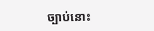ច្បាប់នោះ